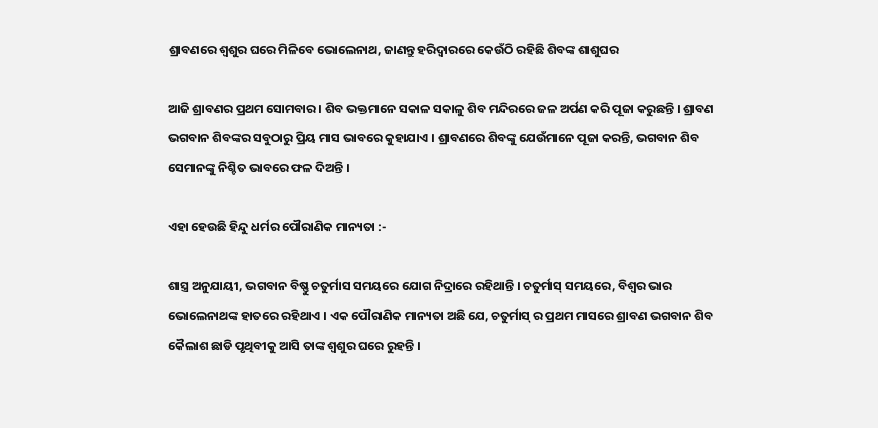ଶ୍ରାବଣରେ ଶ୍ୱଶୁର ଘରେ ମିଳିବେ ଭୋଲେନାଥ, ଜାଣନ୍ତୁ ହରିଦ୍ୱାରରେ କେଉଁଠି ରହିଛି ଶିବଙ୍କ ଶାଶୁଘର

ଆଜି ଶ୍ରାବଣର ପ୍ରଥମ ସୋମବାର । ଶିବ ଭକ୍ତମାନେ ସକାଳ ସକାଳୁ ଶିବ ମନ୍ଦିରରେ ଜଳ ଅର୍ପଣ କରି ପୂଜା କରୁଛନ୍ତି । ଶ୍ରାବଣ ଭଗବାନ ଶିବଙ୍କର ସବୁଠାରୁ ପ୍ରିୟ ମାସ ଭାବରେ କୁହାଯାଏ । ଶ୍ରାବଣରେ ଶିବଙ୍କୁ ଯେଉଁମାନେ ପୂଜା କରନ୍ତି, ଭଗବାନ ଶିବ ସେମାନଙ୍କୁ ନିଶ୍ଚିତ ଭାବରେ ଫଳ ଦିଅନ୍ତି ।

ଏହା ହେଉଛି ହିନ୍ଦୁ ଧର୍ମର ପୌରାଣିକ ମାନ୍ୟତା :-

ଶାସ୍ତ୍ର ଅନୁଯାୟୀ, ଭଗବାନ ବିଷ୍ଣୁ ଚତୁର୍ମାସ ସମୟରେ ଯୋଗ ନିଦ୍ରାରେ ରହିଥାନ୍ତି । ଚତୁର୍ମାସ୍ ସମୟରେ, ବିଶ୍ୱର ଭାର ଭୋଲେନାଥଙ୍କ ହାତରେ ରହିଥାଏ । ଏକ ପୌରାଣିକ ମାନ୍ୟତା ଅଛି ଯେ, ଚତୁର୍ମାସ୍ ର ପ୍ରଥମ ମାସରେ ଶ୍ରାବଣ ଭଗବାନ ଶିବ କୈଲାଶ ଛାଡି ପୃଥିବୀକୁ ଆସି ତାଙ୍କ ଶ୍ୱଶୁର ଘରେ ରୁହନ୍ତି ।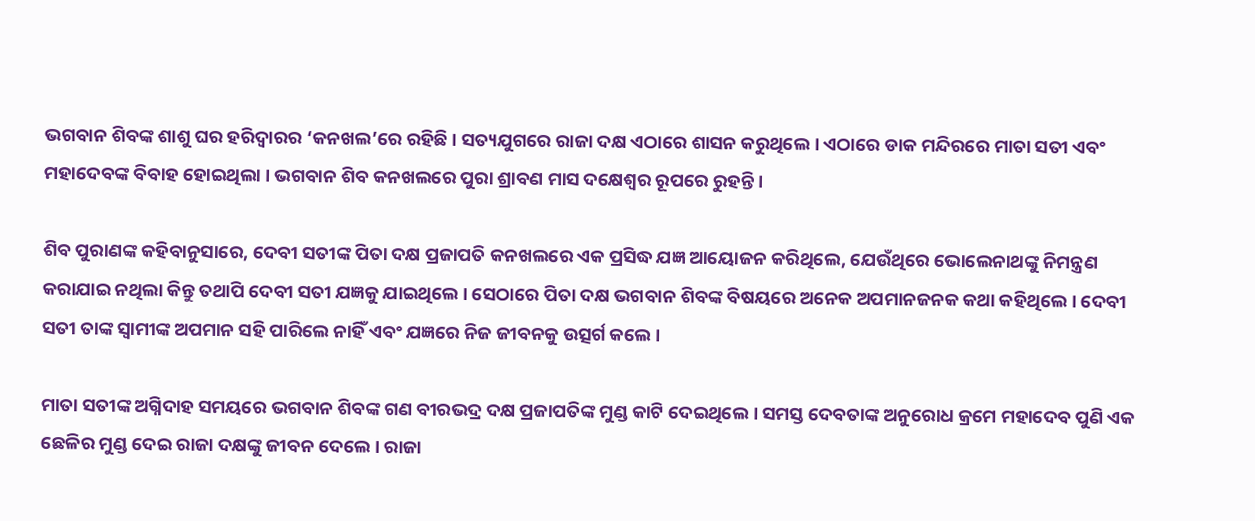ଭଗବାନ ଶିବଙ୍କ ଶାଶୁ ଘର ହରିଦ୍ୱାରର ‘କନଖଲ’ରେ ରହିଛି । ସତ୍ୟଯୁଗରେ ରାଜା ଦକ୍ଷ ଏଠାରେ ଶାସନ କରୁଥିଲେ । ଏଠାରେ ଡାକ ମନ୍ଦିରରେ ମାତା ସତୀ ଏବଂ ମହାଦେବଙ୍କ ବିବାହ ହୋଇଥିଲା । ଭଗବାନ ଶିବ କନଖଲରେ ପୁରା ଶ୍ରାବଣ ମାସ ଦକ୍ଷେଶ୍ୱର ରୂପରେ ରୁହନ୍ତି ।

ଶିବ ପୁରାଣଙ୍କ କହିବାନୁସାରେ, ଦେବୀ ସତୀଙ୍କ ପିତା ଦକ୍ଷ ପ୍ରଜାପତି କନଖଲରେ ଏକ ପ୍ରସିଦ୍ଧ ଯଜ୍ଞ ଆୟୋଜନ କରିଥିଲେ, ଯେଉଁଥିରେ ଭୋଲେନାଥଙ୍କୁ ନିମନ୍ତ୍ରଣ କରାଯାଇ ନଥିଲା କିନ୍ତୁ ତଥାପି ଦେବୀ ସତୀ ଯଜ୍ଞକୁ ଯାଇଥିଲେ । ସେଠାରେ ପିତା ଦକ୍ଷ ଭଗବାନ ଶିବଙ୍କ ବିଷୟରେ ଅନେକ ଅପମାନଜନକ କଥା କହିଥିଲେ । ଦେବୀ ସତୀ ତାଙ୍କ ସ୍ୱାମୀଙ୍କ ଅପମାନ ସହି ପାରିଲେ ନାହିଁ ଏବଂ ଯଜ୍ଞରେ ନିଜ ଜୀବନକୁ ଉତ୍ସର୍ଗ କଲେ ।

ମାତା ସତୀଙ୍କ ଅଗ୍ନିଦାହ ସମୟରେ ଭଗବାନ ଶିବଙ୍କ ଗଣ ବୀରଭଦ୍ର ଦକ୍ଷ ପ୍ରଜାପତିଙ୍କ ମୁଣ୍ଡ କାଟି ଦେଇଥିଲେ । ସମସ୍ତ ଦେବତାଙ୍କ ଅନୁରୋଧ କ୍ରମେ ମହାଦେବ ପୁଣି ଏକ ଛେଳିର ମୁଣ୍ଡ ଦେଇ ରାଜା ଦକ୍ଷଙ୍କୁ ଜୀବନ ଦେଲେ । ରାଜା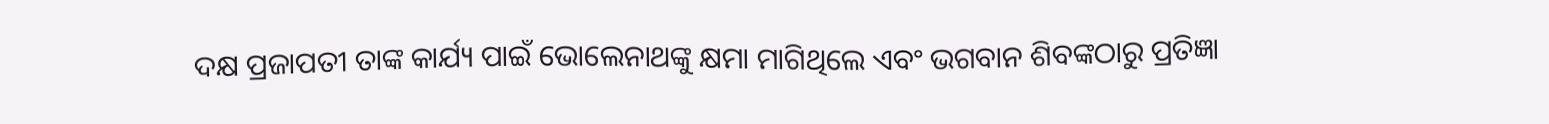ଦକ୍ଷ ପ୍ରଜାପତୀ ତାଙ୍କ କାର୍ଯ୍ୟ ପାଇଁ ଭୋଲେନାଥଙ୍କୁ କ୍ଷମା ମାଗିଥିଲେ ଏବଂ ଭଗବାନ ଶିବଙ୍କଠାରୁ ପ୍ରତିଜ୍ଞା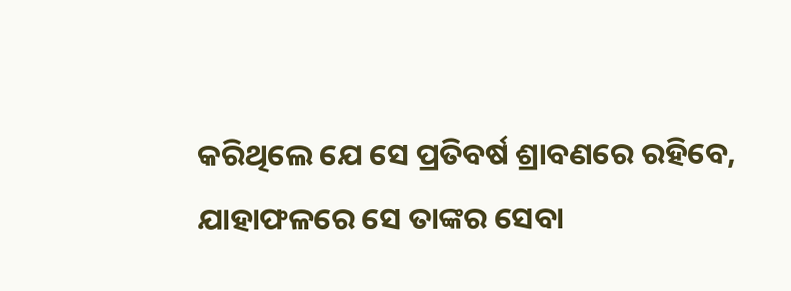କରିଥିଲେ ଯେ ସେ ପ୍ରତିବର୍ଷ ଶ୍ରାବଣରେ ରହିବେ, ଯାହାଫଳରେ ସେ ତାଙ୍କର ସେବା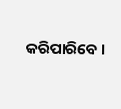କରିପାରିବେ ।